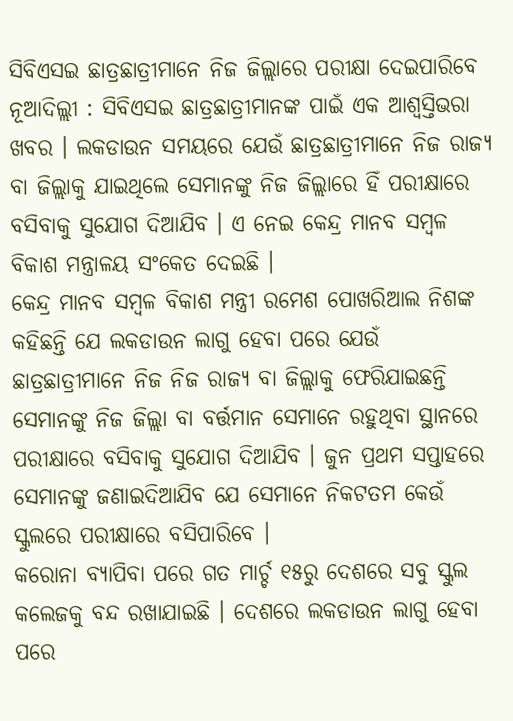ସିବିଏସଇ ଛାତ୍ରଛାତ୍ରୀମାନେ ନିଜ ଜିଲ୍ଲାରେ ପରୀକ୍ଷା ଦେଇପାରିବେ
ନୂଆଦିଲ୍ଲୀ : ସିବିଏସଇ ଛାତ୍ରଛାତ୍ରୀମାନଙ୍କ ପାଇଁ ଏକ ଆଶ୍ୱସ୍ତିଭରା ଖବର । ଲକଡାଉନ ସମୟରେ ଯେଉଁ ଛାତ୍ରଛାତ୍ରୀମାନେ ନିଜ ରାଜ୍ୟ ବା ଜିଲ୍ଲାକୁ ଯାଇଥିଲେ ସେମାନଙ୍କୁ ନିଜ ଜିଲ୍ଲାରେ ହିଁ ପରୀକ୍ଷାରେ ବସିବାକୁ ସୁଯୋଗ ଦିଆଯିବ । ଏ ନେଇ କେନ୍ଦ୍ର ମାନବ ସମ୍ବଳ ବିକାଶ ମନ୍ତ୍ରାଳୟ ସଂକେତ ଦେଇଛି ।
କେନ୍ଦ୍ର ମାନବ ସମ୍ବଳ ବିକାଶ ମନ୍ତ୍ରୀ ରମେଶ ପୋଖରିଆଲ ନିଶଙ୍କ କହିଛନ୍ତି ଯେ ଲକଡାଉନ ଲାଗୁ ହେବା ପରେ ଯେଉଁ ଛାତ୍ରଛାତ୍ରୀମାନେ ନିଜ ନିଜ ରାଜ୍ୟ ବା ଜିଲ୍ଲାକୁ ଫେରିଯାଇଛନ୍ତି ସେମାନଙ୍କୁ ନିଜ ଜିଲ୍ଲା ବା ବର୍ତ୍ତମାନ ସେମାନେ ରହୁଥିବା ସ୍ଥାନରେ ପରୀକ୍ଷାରେ ବସିବାକୁ ସୁଯୋଗ ଦିଆଯିବ । ଜୁନ ପ୍ରଥମ ସପ୍ତାହରେ ସେମାନଙ୍କୁ ଜଣାଇଦିଆଯିବ ଯେ ସେମାନେ ନିକଟତମ କେଉଁ ସ୍କୁଲରେ ପରୀକ୍ଷାରେ ବସିପାରିବେ ।
କରୋନା ବ୍ୟାପିବା ପରେ ଗତ ମାର୍ଚ୍ଚ ୧୫ରୁ ଦେଶରେ ସବୁ ସ୍କୁଲ କଲେଜକୁ ବନ୍ଦ ରଖାଯାଇଛି । ଦେଶରେ ଲକଡାଉନ ଲାଗୁ ହେବା ପରେ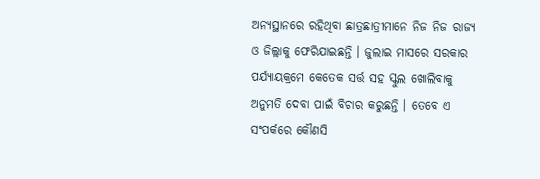ଅନ୍ୟସ୍ଥାନରେ ରହିଥିବା ଛାତ୍ରଛାତ୍ରୀମାନେ ନିଜ ନିଜ ରାଜ୍ୟ ଓ ଜିଲ୍ଲାକୁ ଫେରିଯାଇଛନ୍ତି । ଜୁଲାଇ ମାସରେ ସରକାର ପର୍ଯ୍ୟାୟକ୍ରମେ କେତେକ ସର୍ତ୍ତ ସହ ସ୍କୁଲ ଖୋଲିବାକୁ ଅନୁମତି ଦେବା ପାଇଁ ବିଚାର କରୁଛନ୍ତି । ତେବେ ଏ ସଂପର୍କରେ କୌଣସି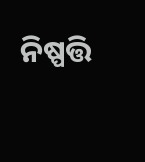ନିଷ୍ପତ୍ତି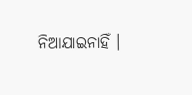ନିଆଯାଇନାହିଁ ।